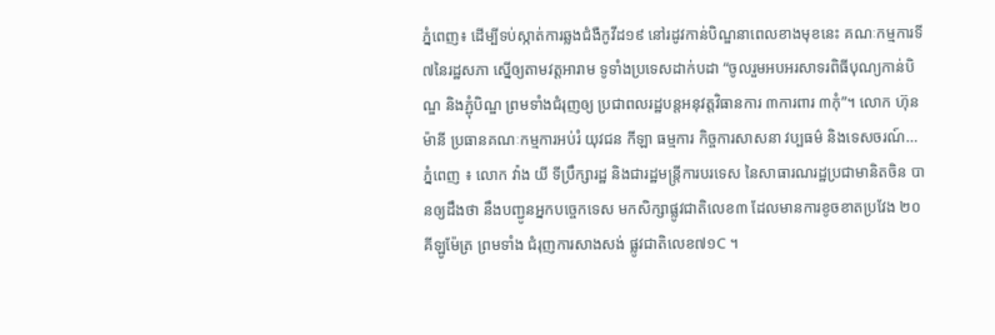ភ្នំពេញ៖ ដើម្បីទប់ស្កាត់ការឆ្លងជំងឺកូវីដ១៩ នៅរដូវកាន់បិណ្ឌនាពេលខាងមុខនេះ គណៈកម្មការទី៧នៃរដ្ឋសភា ស្នើឲ្យតាមវត្តអារាម ទូទាំងប្រទេសដាក់បដា “ចូលរួមអបអរសាទរពិធីបុណ្យកាន់បិណ្ឌ និងភ្ជុំបិណ្ឌ ព្រមទាំងជំរុញឲ្យ ប្រជាពលរដ្ឋបន្តអនុវត្តវិធានការ ៣ការពារ ៣កុំ”។ លោក ហ៊ុន ម៉ានី ប្រធានគណៈកម្មការអប់រំ យុវជន កីឡា ធម្មការ កិច្ចការសាសនា វប្បធម៌ និងទេសចរណ៍...
ភ្នំពេញ ៖ លោក វ៉ាង យី ទីប្រឹក្សារដ្ឋ និងជារដ្ឋមន្ត្រីការបរទេស នៃសាធារណរដ្ឋប្រជាមានិតចិន បានឲ្យដឹងថា នឹងបញ្ជូនអ្នកបច្ចេកទេស មកសិក្សាផ្លូវជាតិលេខ៣ ដែលមានការខូចខាតប្រវែង ២០ គីឡូម៉ែត្រ ព្រមទាំង ជំរុញការសាងសង់ ផ្លូវជាតិលេខ៧១C ។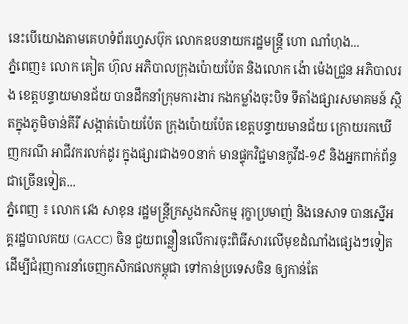នេះបើយោងតាមគេហទំព័រហ្វេសប៊ុក លោកឧបនាយករដ្ឋមន្ត្រី ហោ ណាំហុង...
ភ្នំពេញ៖ លោក គៀត ហ៊ុល អភិបាលក្រុងប៉ោយប៉ែត និងលោក ង៉ោ ម៉េងជ្រួន អភិបាលរង ខេត្តបន្ទាយមានជ័យ បានដឹកនាំក្រុមការងារ កងកម្លាំងចុះបិទ ទីតាំងផ្សារសមាគមន៍ ស្ថិតក្នុងភូមិចាន់គីរី សង្កាត់ប៉ោយប៉ែត ក្រុងប៉ោយប៉ែត ខេត្តបន្ទាយមានជ័យ ក្រោយរកឃើញករណី អាជីវករលក់ដូរ ក្នុងផ្សារជាង១០នាក់ មានផ្ទុកវិជ្ជមានកូវីដ-១៩ និងអ្នកពាក់ព័ន្ធជាច្រើនទៀត...
ភ្នំពេញ ៖ លោក វេង សាខុន រដ្ឋមន្ត្រីក្រសួងកសិកម្ម រុក្ខាប្រមាញ់ និងនេសាទ បានស្នើអគ្គរដ្ឋបាលគយ (GACC) ចិន ជួយពន្លឿនលើការចុះពិធីសារលើមុខដំណាំងផ្សេងៗទៀត ដើម្បីជំរុញការនាំចេញកសិកផលកម្ពុជា ទៅកាន់ប្រទេសចិន ឲ្យកាន់តែ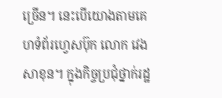ច្រើន។ នេះបើយោងតាមគេហទំព័រហ្វេសប៊ុក លោក វេង សាខុន។ ក្នុងកិច្ចប្រជុំថ្នាក់រដ្ឋ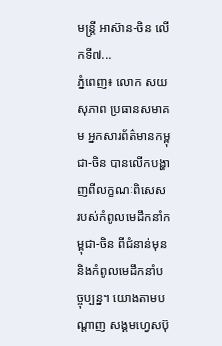មន្រ្តី អាស៊ាន-ចិន លើកទី៧...
ភ្នំពេញ៖ លោក សយ សុភាព ប្រធានសមាគម អ្នកសារព័ត៌មានកម្ពុជា-ចិន បានលើកបង្ហាញពីលក្ខណៈពិសេស របស់កំពូលមេដឹកនាំកម្ពុជា-ចិន ពីជំនាន់មុន និងកំពូលមេដឹកនាំបច្ចុប្បន្ន។ យោងតាមបណ្តាញ សង្គមហ្វេសប៊ុ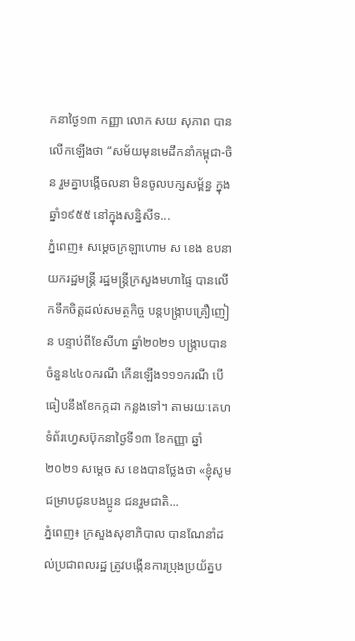កនាថ្ងៃ១៣ កញ្ញា លោក សយ សុភាព បានលើកឡើងថា “សម័យមុនមេដឹកនាំកម្ពុជា-ចិន រួមគ្នាបង្កើចលនា មិនចូលបក្សសម្ព័ន្ធ ក្នុងឆ្នាំ១៩៥៥ នៅក្នុងសន្និសីទ...
ភ្នំពេញ៖ សម្ដេចក្រឡាហោម ស ខេង ឧបនាយករដ្ឋមន្ដ្រី រដ្ឋមន្ដ្រីក្រសួងមហាផ្ទៃ បានលើកទឹកចិត្តដល់សមត្ថកិច្ច បន្ដបង្រ្កាបគ្រឿញៀន បន្ទាប់ពីខែសីហា ឆ្នាំ២០២១ បង្ក្រាបបានចំនួន៤៤០ករណី កើនឡើង១១១ករណី បើធៀបនឹងខែកក្កដា កន្លងទៅ។ តាមរយៈគេហទំព័រហ្វេសប៊ុកនាថ្ងៃទី១៣ ខែកញ្ញា ឆ្នាំ២០២១ សម្ដេច ស ខេងបានថ្លែងថា «ខ្ញុំសូមជម្រាបជូនបងប្អូន ជនរួមជាតិ...
ភ្នំពេញ៖ ក្រសួងសុខាភិបាល បានណែនាំដល់ប្រជាពលរដ្ឋ ត្រូវបង្កើនការប្រុងប្រយ័ត្នប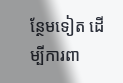ន្ថែមទៀត ដើម្បីការពា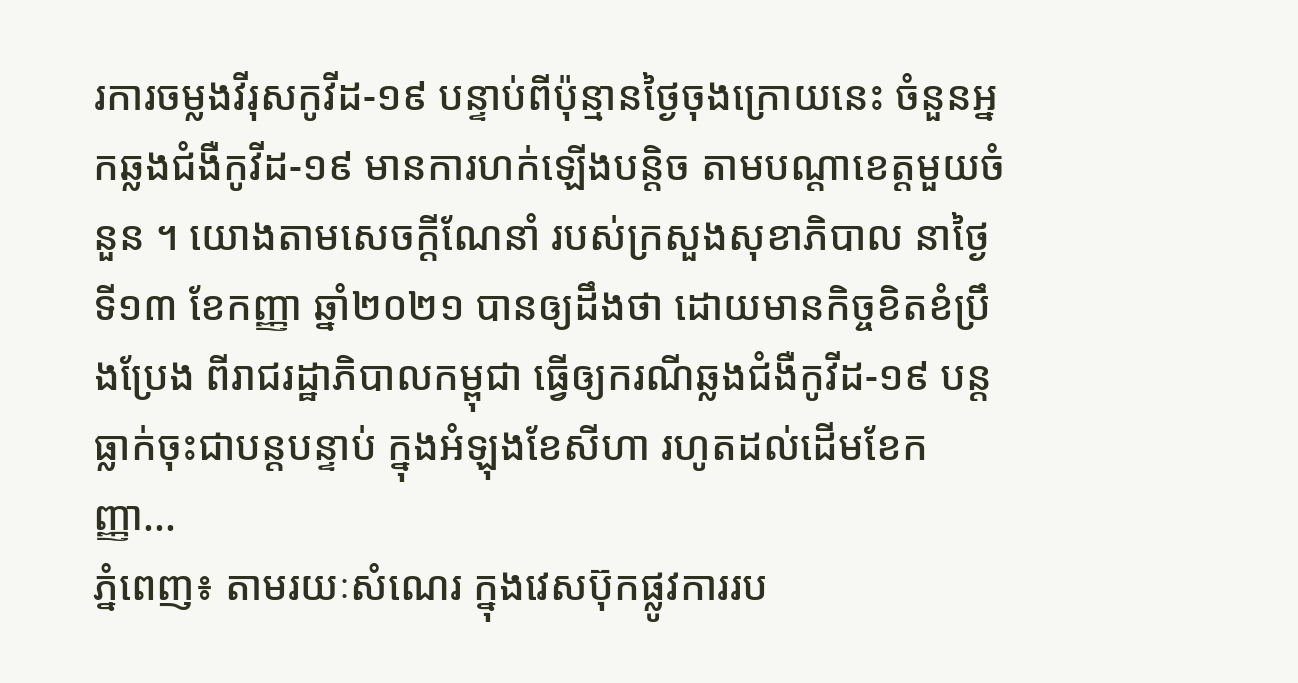រការចម្លងវីរុសកូវីដ-១៩ បន្ទាប់ពីប៉ុន្មានថ្ងៃចុងក្រោយនេះ ចំនួនអ្នកឆ្លងជំងឺកូវីដ-១៩ មានការហក់ឡើងបន្ដិច តាមបណ្ដាខេត្តមួយចំនួន ។ យោងតាមសេចក្ដីណែនាំ របស់ក្រសួងសុខាភិបាល នាថ្ងៃទី១៣ ខែកញ្ញា ឆ្នាំ២០២១ បានឲ្យដឹងថា ដោយមានកិច្ចខិតខំប្រឹងប្រែង ពីរាជរដ្ឋាភិបាលកម្ពុជា ធ្វើឲ្យករណីឆ្លងជំងឺកូវីដ-១៩ បន្តធ្លាក់ចុះជាបន្តបន្ទាប់ ក្នុងអំឡុងខែសីហា រហូតដល់ដើមខែកញ្ញា...
ភ្នំពេញ៖ តាមរយៈសំណេរ ក្នុងវេសប៊ុកផ្លូវការរប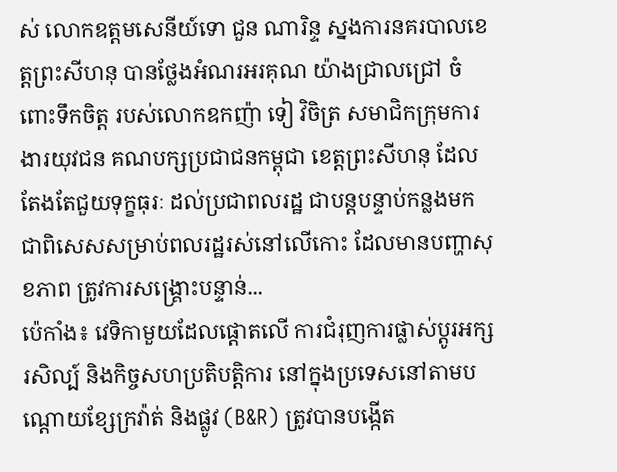ស់ លោកឧត្តមសេនីយ៍ទោ ជួន ណារិន្ទ ស្នងការនគរបាលខេត្តព្រះសីហនុ បានថ្លែងអំណរអរគុណ យ៉ាងជ្រាលជ្រៅ ចំពោះទឹកចិត្ត របស់លោកឧកញ៉ា ទៀ វិចិត្រ សមាជិកក្រុមការងារយុវជន គណបក្សប្រជាជនកម្ពុជា ខេត្តព្រះសីហនុ ដែលតែងតែជួយទុក្ខធុរៈ ដល់ប្រជាពលរដ្ឋ ជាបន្តបន្ទាប់កន្លងមក ជាពិសេសសម្រាប់ពលរដ្ឋរស់នៅលើកោះ ដែលមានបញ្ហាសុខភាព ត្រូវការសង្គ្រោះបន្ទាន់...
ប៉េកាំង៖ វេទិកាមួយដែលផ្តោតលើ ការជំរុញការផ្លាស់ប្តូរអក្សរសិល្ប៍ និងកិច្ចសហប្រតិបត្តិការ នៅក្នុងប្រទេសនៅតាមបណ្តោយខ្សែក្រវ៉ាត់ និងផ្លូវ (B&R) ត្រូវបានបង្កើត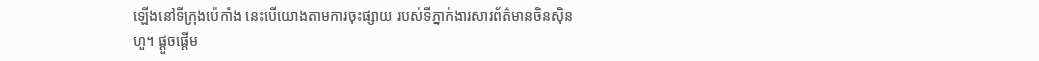ឡើងនៅទីក្រុងប៉េកាំង នេះបើយោងតាមការចុះផ្សាយ របស់ទីភ្នាក់ងារសារព័ត៌មានចិនស៊ិនហួ។ ផ្តួចផ្តើម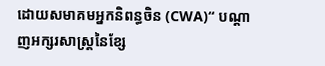ដោយសមាគមអ្នកនិពន្ធចិន (CWA)“ បណ្តាញអក្សរសាស្ត្រនៃខ្សែ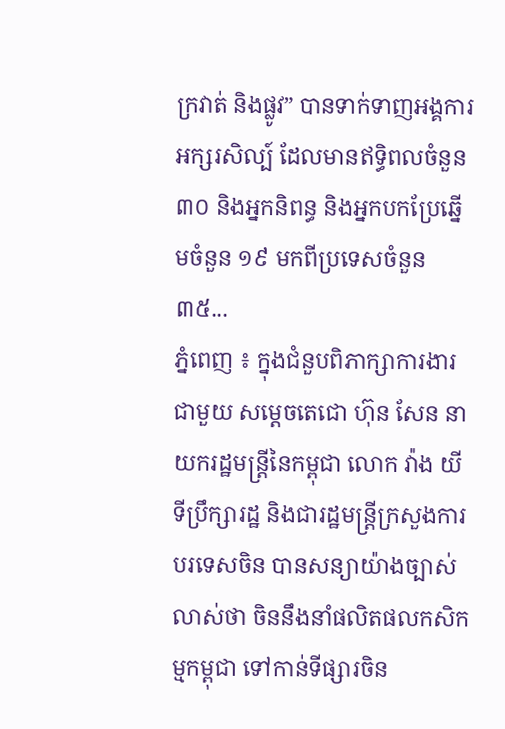ក្រវាត់ និងផ្លូវ” បានទាក់ទាញអង្គការអក្សរសិល្ប៍ ដែលមានឥទ្ធិពលចំនួន ៣០ និងអ្នកនិពន្ធ និងអ្នកបកប្រែឆ្នើមចំនួន ១៩ មកពីប្រទេសចំនួន ៣៥...
ភ្នំពេញ ៖ ក្នុងជំនួបពិភាក្សាការងារជាមួយ សម្ដេចតេជោ ហ៊ុន សែន នាយករដ្ឋមន្ដ្រីនៃកម្ពុជា លោក វ៉ាង យី ទីប្រឹក្សារដ្ឋ និងជារដ្ឋមន្រ្តីក្រសួងការបរទេសចិន បានសន្យាយ៉ាងច្បាស់លាស់ថា ចិននឹងនាំផលិតផលកសិកម្មកម្ពុជា ទៅកាន់ទីផ្សារចិន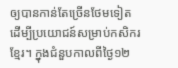ឲ្យបានកាន់តែច្រើនថែមទៀត ដើម្បីប្រយោជន៍សម្រាប់កសិករខ្មែរ។ ក្នុងជំនួបកាលពីថ្ងៃ១២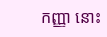កញ្ញា នោះ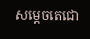សម្ដេចតេជោ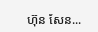ហ៊ុន សែន...